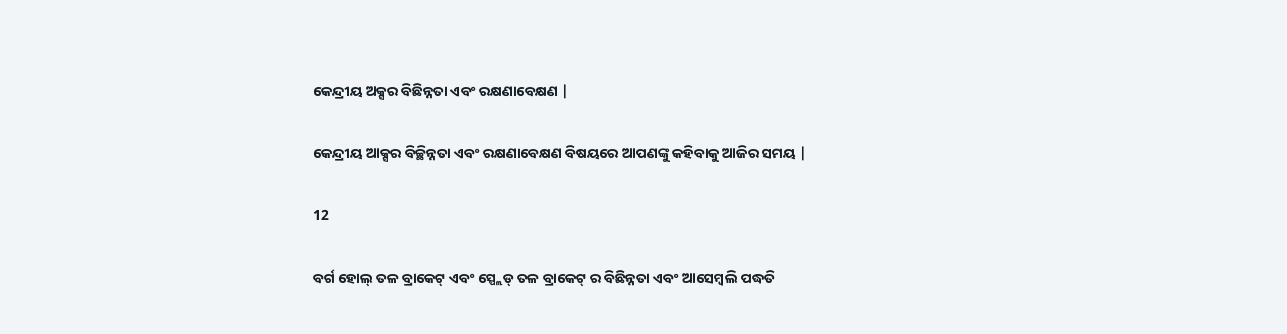କେନ୍ଦ୍ରୀୟ ଅକ୍ସର ବିଛିନ୍ନତା ଏବଂ ରକ୍ଷଣାବେକ୍ଷଣ |

କେନ୍ଦ୍ରୀୟ ଆକ୍ସର ବିଚ୍ଛିନ୍ନତା ଏବଂ ରକ୍ଷଣାବେକ୍ଷଣ ବିଷୟରେ ଆପଣଙ୍କୁ କହିବାକୁ ଆଜିର ସମୟ |

12

ବର୍ଗ ହୋଲ୍ ତଳ ବ୍ରାକେଟ୍ ଏବଂ ସ୍ପ୍ଲେଡ୍ ତଳ ବ୍ରାକେଟ୍ ର ବିଛିନ୍ନତା ଏବଂ ଆସେମ୍ବଲି ପଦ୍ଧତି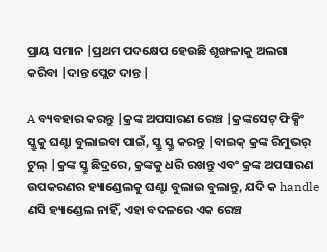ପ୍ରାୟ ସମାନ |ପ୍ରଥମ ପଦକ୍ଷେପ ହେଉଛି ଶୃଙ୍ଖଳାକୁ ଅଲଗା କରିବା |ଦାନ୍ତ ପ୍ଲେଟ ଦାନ୍ତ |

A ବ୍ୟବହାର କରନ୍ତୁ |କ୍ରଙ୍କ ଅପସାରଣ ରେଞ୍ଚ |କ୍ରଙ୍କସେଟ୍ ଫିକ୍ସିଂ ସ୍କ୍ରୁକୁ ଘଣ୍ଟା ବୁଲାଇବା ପାଇଁ, ସ୍କ୍ରୁ ସ୍କ୍ରୁ କରନ୍ତୁ |ବାଇକ୍ କ୍ରଙ୍କ ରିମୁଭର୍ ଟୁଲ୍ |କ୍ରଙ୍କ ସ୍କ୍ରୁ ଛିଦ୍ରରେ, କ୍ରଙ୍କକୁ ଧରି ରଖନ୍ତୁ ଏବଂ କ୍ରଙ୍କ ଅପସାରଣ ଉପକରଣର ହ୍ୟାଣ୍ଡେଲକୁ ଘଣ୍ଟା ବୁଲାଇ ବୁଲାନ୍ତୁ, ଯଦି କ handle ଣସି ହ୍ୟାଣ୍ଡେଲ ନାହିଁ, ଏହା ବଦଳରେ ଏକ ରେଞ୍ଚ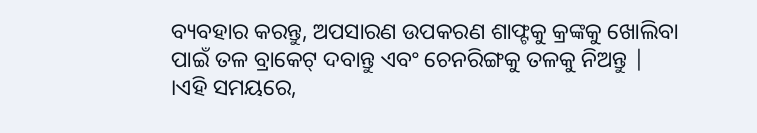ବ୍ୟବହାର କରନ୍ତୁ, ଅପସାରଣ ଉପକରଣ ଶାଫ୍ଟକୁ କ୍ରଙ୍କକୁ ଖୋଲିବା ପାଇଁ ତଳ ବ୍ରାକେଟ୍ ଦବାନ୍ତୁ ଏବଂ ଚେନରିଙ୍ଗକୁ ତଳକୁ ନିଅନ୍ତୁ | ।ଏହି ସମୟରେ,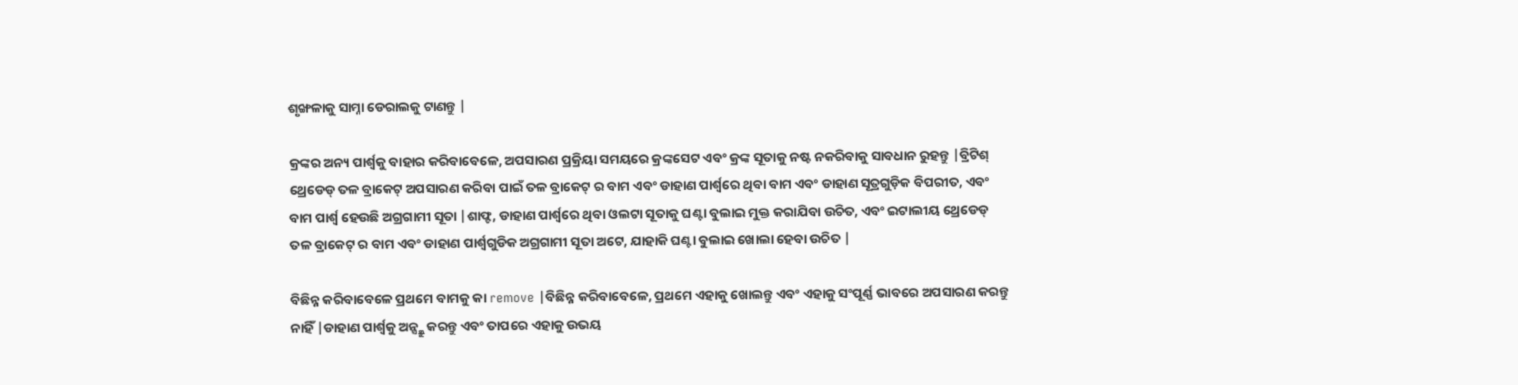ଶୃଙ୍ଖଳାକୁ ସାମ୍ନା ଡେରାଲକୁ ଟାଣନ୍ତୁ |

କ୍ରଙ୍କର ଅନ୍ୟ ପାର୍ଶ୍ୱକୁ ବାହାର କରିବାବେଳେ, ଅପସାରଣ ପ୍ରକ୍ରିୟା ସମୟରେ କ୍ରଙ୍କସେଟ ଏବଂ କ୍ରଙ୍କ ସୂତାକୁ ନଷ୍ଟ ନକରିବାକୁ ସାବଧାନ ରୁହନ୍ତୁ |ବ୍ରିଟିଶ୍ ଥ୍ରେଡେଡ୍ ତଳ ବ୍ରାକେଟ୍ ଅପସାରଣ କରିବା ପାଇଁ ତଳ ବ୍ରାକେଟ୍ ର ବାମ ଏବଂ ଡାହାଣ ପାର୍ଶ୍ୱରେ ଥିବା ବାମ ଏବଂ ଡାହାଣ ସୂତ୍ରଗୁଡ଼ିକ ବିପରୀତ, ଏବଂ ବାମ ପାର୍ଶ୍ୱ ହେଉଛି ଅଗ୍ରଗାମୀ ସୂତା |ଶାଫ୍ଟ, ଡାହାଣ ପାର୍ଶ୍ୱରେ ଥିବା ଓଲଟା ସୂତାକୁ ଘଣ୍ଟା ବୁଲାଇ ମୁକ୍ତ କରାଯିବା ଉଚିତ, ଏବଂ ଇଟାଲୀୟ ଥ୍ରେଡେଡ୍ ତଳ ବ୍ରାକେଟ୍ ର ବାମ ଏବଂ ଡାହାଣ ପାର୍ଶ୍ୱଗୁଡିକ ଅଗ୍ରଗାମୀ ସୂତା ଅଟେ, ଯାହାକି ଘଣ୍ଟା ବୁଲାଇ ଖୋଲା ହେବା ଉଚିତ |

ବିଛିନ୍ନ କରିବାବେଳେ ପ୍ରଥମେ ବାମକୁ କା remove |ବିଛିନ୍ନ କରିବାବେଳେ, ପ୍ରଥମେ ଏହାକୁ ଖୋଲନ୍ତୁ ଏବଂ ଏହାକୁ ସଂପୂର୍ଣ୍ଣ ଭାବରେ ଅପସାରଣ କରନ୍ତୁ ନାହିଁ |ଡାହାଣ ପାର୍ଶ୍ୱକୁ ଅନ୍ସ୍କ୍ରୁ କରନ୍ତୁ ଏବଂ ତାପରେ ଏହାକୁ ଉଭୟ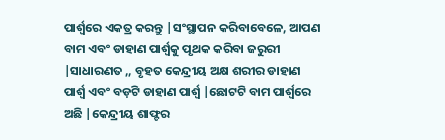ପାର୍ଶ୍ୱରେ ଏକତ୍ର କରନ୍ତୁ |ସଂସ୍ଥାପନ କରିବାବେଳେ, ଆପଣ ବାମ ଏବଂ ଡାହାଣ ପାର୍ଶ୍ୱକୁ ପୃଥକ କରିବା ଜରୁରୀ |ସାଧାରଣତ ,, ବୃହତ କେନ୍ଦ୍ରୀୟ ଅକ୍ଷ ଶରୀର ଡାହାଣ ପାର୍ଶ୍ୱ ଏବଂ ବଡ଼ଟି ଡାହାଣ ପାର୍ଶ୍ୱ |ଛୋଟଟି ବାମ ପାର୍ଶ୍ୱରେ ଅଛି |କେନ୍ଦ୍ରୀୟ ଶାଫ୍ଟର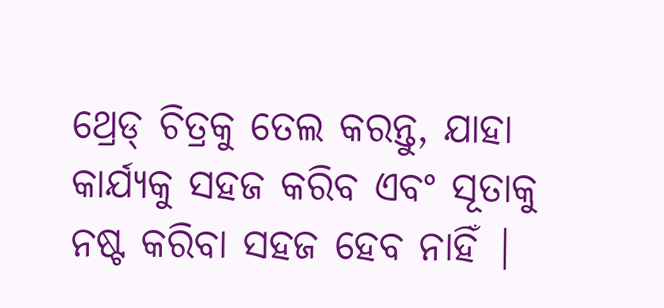ଥ୍ରେଡ୍ ଚିତ୍ରକୁ ତେଲ କରନ୍ତୁ, ଯାହା କାର୍ଯ୍ୟକୁ ସହଜ କରିବ ଏବଂ ସୂତାକୁ ନଷ୍ଟ କରିବା ସହଜ ହେବ ନାହିଁ |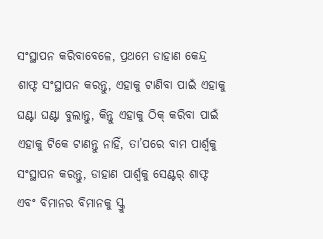ସଂସ୍ଥାପନ କରିବାବେଳେ, ପ୍ରଥମେ ଡାହାଣ କେନ୍ଦ୍ର ଶାଫ୍ଟ ସଂସ୍ଥାପନ କରନ୍ତୁ, ଏହାକୁ ଟାଣିବା ପାଇଁ ଏହାକୁ ଘଣ୍ଟା ଘଣ୍ଟା ବୁଲାନ୍ତୁ, କିନ୍ତୁ ଏହାକୁ ଠିକ୍ କରିବା ପାଇଁ ଏହାକୁ ଟିକେ ଟାଣନ୍ତୁ ନାହିଁ, ତା’ପରେ ବାମ ପାର୍ଶ୍ୱକୁ ସଂସ୍ଥାପନ କରନ୍ତୁ, ଡାହାଣ ପାର୍ଶ୍ୱକୁ ସେଣ୍ଟର୍ ଶାଫ୍ଟ ଏବଂ ବିମାନର ବିମାନକୁ ସ୍କ୍ରୁ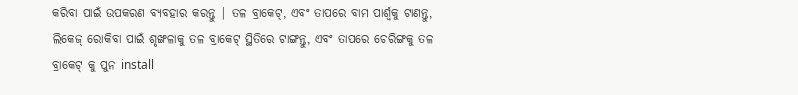କରିବା ପାଇଁ ଉପକରଣ ବ୍ୟବହାର କରନ୍ତୁ | ତଳ ବ୍ରାକେଟ୍, ଏବଂ ତାପରେ ବାମ ପାର୍ଶ୍ୱକୁ ଟାଣନ୍ତୁ, ଲିକେଜ୍ ରୋକିବା ପାଇଁ ଶୃଙ୍ଖଳାକୁ ତଳ ବ୍ରାକେଟ୍ ସ୍ଥିତିରେ ଟାଙ୍ଗନ୍ତୁ, ଏବଂ ତାପରେ ଚେରିଙ୍ଗକୁ ତଳ ବ୍ରାକେଟ୍ କୁ ପୁନ install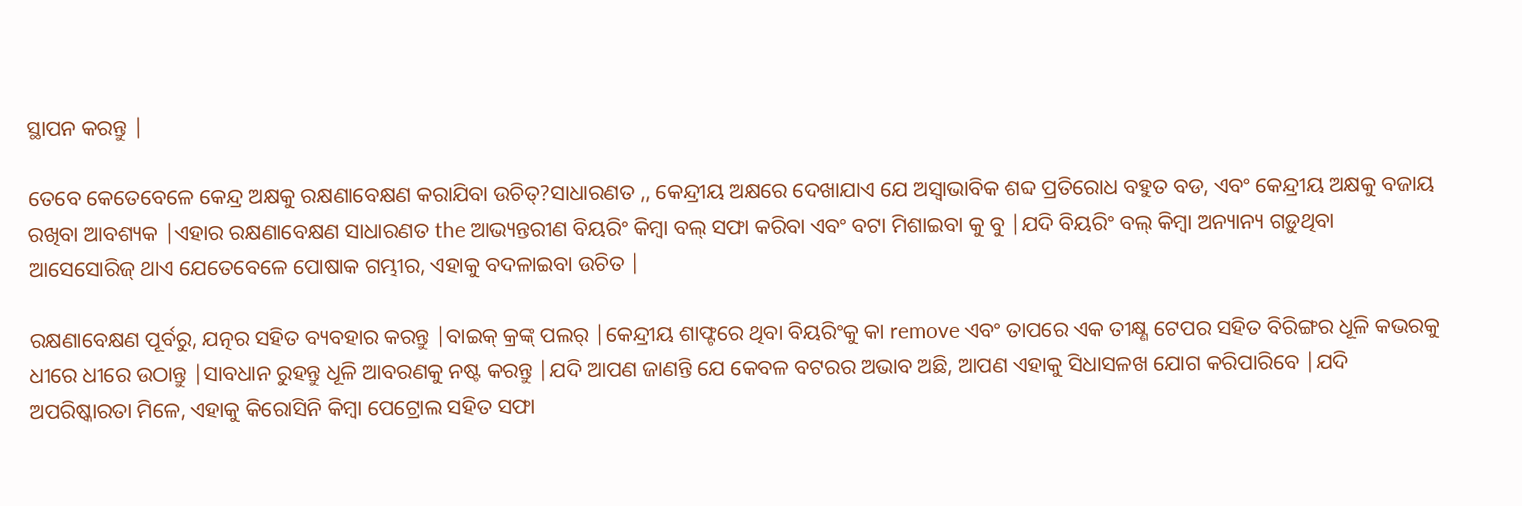ସ୍ଥାପନ କରନ୍ତୁ |

ତେବେ କେତେବେଳେ କେନ୍ଦ୍ର ଅକ୍ଷକୁ ରକ୍ଷଣାବେକ୍ଷଣ କରାଯିବା ଉଚିତ୍?ସାଧାରଣତ ,, କେନ୍ଦ୍ରୀୟ ଅକ୍ଷରେ ଦେଖାଯାଏ ଯେ ଅସ୍ୱାଭାବିକ ଶବ୍ଦ ପ୍ରତିରୋଧ ବହୁତ ବଡ, ଏବଂ କେନ୍ଦ୍ରୀୟ ଅକ୍ଷକୁ ବଜାୟ ରଖିବା ଆବଶ୍ୟକ |ଏହାର ରକ୍ଷଣାବେକ୍ଷଣ ସାଧାରଣତ the ଆଭ୍ୟନ୍ତରୀଣ ବିୟରିଂ କିମ୍ବା ବଲ୍ ସଫା କରିବା ଏବଂ ବଟା ମିଶାଇବା କୁ ବୁ |ଯଦି ବିୟରିଂ ବଲ୍ କିମ୍ବା ଅନ୍ୟାନ୍ୟ ଗଡ଼ୁଥିବା ଆସେସୋରିଜ୍ ଥାଏ ଯେତେବେଳେ ପୋଷାକ ଗମ୍ଭୀର, ଏହାକୁ ବଦଳାଇବା ଉଚିତ |

ରକ୍ଷଣାବେକ୍ଷଣ ପୂର୍ବରୁ, ଯତ୍ନର ସହିତ ବ୍ୟବହାର କରନ୍ତୁ |ବାଇକ୍ କ୍ରଙ୍କ୍ ପଲର୍ |କେନ୍ଦ୍ରୀୟ ଶାଫ୍ଟରେ ଥିବା ବିୟରିଂକୁ କା remove ଏବଂ ତାପରେ ଏକ ତୀକ୍ଷ୍ଣ ଟେପର ସହିତ ବିରିଙ୍ଗର ଧୂଳି କଭରକୁ ଧୀରେ ଧୀରେ ଉଠାନ୍ତୁ |ସାବଧାନ ରୁହନ୍ତୁ ଧୂଳି ଆବରଣକୁ ନଷ୍ଟ କରନ୍ତୁ |ଯଦି ଆପଣ ଜାଣନ୍ତି ଯେ କେବଳ ବଟରର ଅଭାବ ଅଛି, ଆପଣ ଏହାକୁ ସିଧାସଳଖ ଯୋଗ କରିପାରିବେ |ଯଦି ଅପରିଷ୍କାରତା ମିଳେ, ଏହାକୁ କିରୋସିନି କିମ୍ବା ପେଟ୍ରୋଲ ସହିତ ସଫା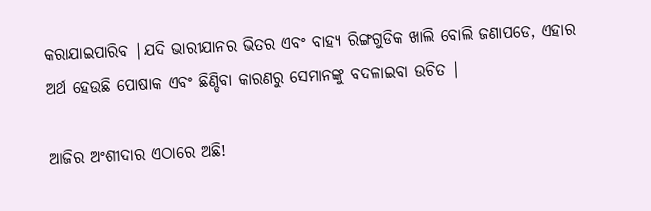କରାଯାଇପାରିବ |ଯଦି ଭାରୀଯାନର ଭିତର ଏବଂ ବାହ୍ୟ ରିଙ୍ଗଗୁଡିକ ଖାଲି ବୋଲି ଜଣାପଡେ, ଏହାର ଅର୍ଥ ହେଉଛି ପୋଷାକ ଏବଂ ଛିଣ୍ଡିବା କାରଣରୁ ସେମାନଙ୍କୁ ବଦଳାଇବା ଉଚିତ |

ଆଜିର ଅଂଶୀଦାର ଏଠାରେ ଅଛି!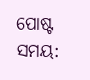ପୋଷ୍ଟ ସମୟ: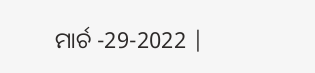ମାର୍ଚ -29-2022 |